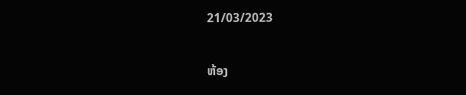21/03/2023

ຫ້ອງ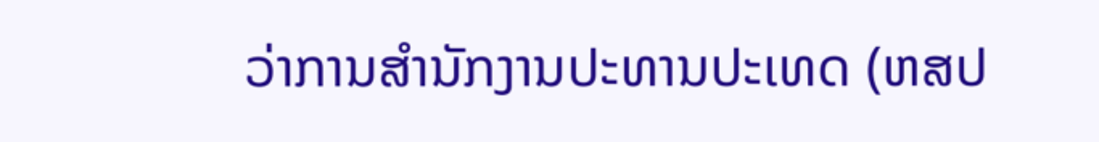ວ່າການສຳນັກງານປະທານປະເທດ (ຫສປ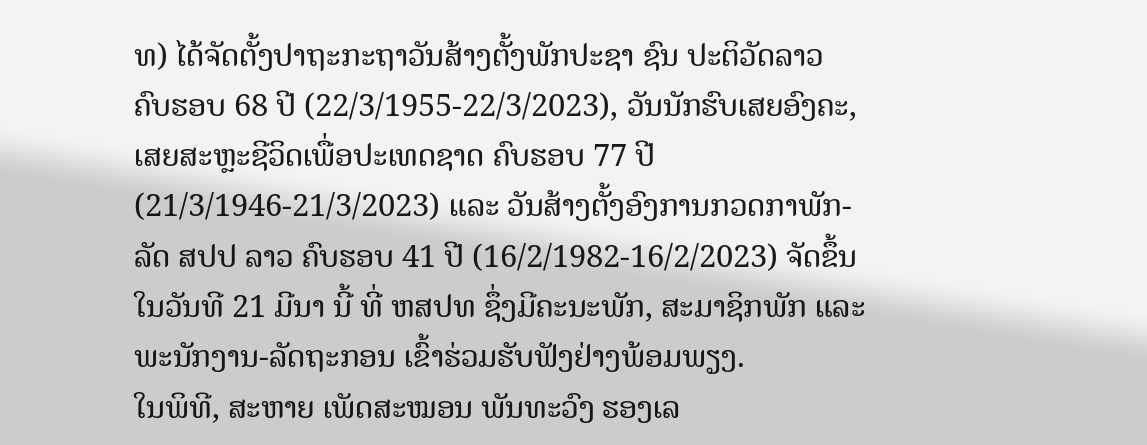ທ) ໄດ້ຈັດຕັ້ງປາຖະກະຖາວັນສ້າງຕັ້ງພັກປະຊາ ຊົນ ປະຕິວັດລາວ ຄົບຮອບ 68 ປີ (22/3/1955-22/3/2023), ວັນນັກຮົບເສຍອົງຄະ, ເສຍສະຫຼະຊີວິດເພື່ອປະເທດຊາດ ຄົບຮອບ 77 ປີ (21/3/1946-21/3/2023) ແລະ ວັນສ້າງຕັ້ງອົງການກວດກາພັກ-ລັດ ສປປ ລາວ ຄົບຮອບ 41 ປີ (16/2/1982-16/2/2023) ຈັດຂຶ້ນໃນວັນທີ 21 ມີນາ ນີ້ ທີ່ ຫສປທ ຊຶ່ງມີຄະນະພັກ, ສະມາຊິກພັກ ແລະ ພະນັກງານ-ລັດຖະກອນ ເຂົ້າຮ່ວມຮັບຟັງຢ່າງພ້ອມພຽງ.
ໃນພິທີ, ສະຫາຍ ເພັດສະໝອນ ພັນທະວົງ ຮອງເລ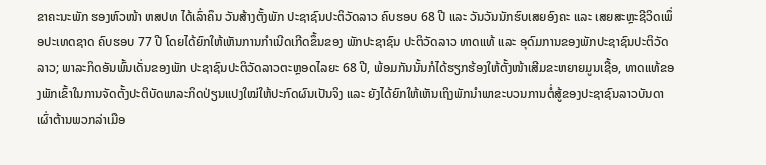ຂາຄະນະພັກ ຮອງຫົວໜ້າ ຫສປທ ໄດ້ເລົ່າຄຶນ ວັນສ້າງຕັ້ງພັກ ປະຊາຊົນປະຕິວັດລາວ ຄົບຮອບ 68 ປີ ແລະ ວັນວັນນັກຮົບເສຍອົງຄະ ແລະ ເສຍສະຫຼະຊີວິດເພຶ່ອປະເທດຊາດ ຄົບຮອບ 77 ປີ ໂດຍໄດ້ຍົກໃຫ້ເຫັນການກໍາເນີດເກີດຂຶ້ນຂອງ ພັກປະຊາຊົນ ປະຕິວັດລາວ ທາດແທ້ ແລະ ອຸດົມການຂອງພັກປະຊາຊົນປະຕິວັດລາວ; ພາລະກິດອັນພົ້ນເດັ່ນຂອງພັກ ປະຊາຊົນປະຕິວັດລາວຕະຫຼອດໄລຍະ 68 ປີ, ພ້ອມກັນນັ້ນກໍໄດ້ຮຽກຮ້ອງໃຫ້ຕັ້ງໜ້າເສີມຂະຫຍາຍມູນເຊື້ອ, ທາດແທ້ຂອງພັກເຂົ້າໃນການຈັດຕັ້ງປະຕິບັດພາລະກິດປ່ຽນແປງໃໝ່ໃຫ້ປະກົດຜົນເປັນຈິງ ແລະ ຍັງໄດ້ຍົກໃຫ້ເຫັນເຖິງພັກນຳພາຂະບວນການຕໍ່ສູ້ຂອງປະຊາຊົນລາວບັນດາເຜົ່າຕ້ານພວກລ່າເມືອ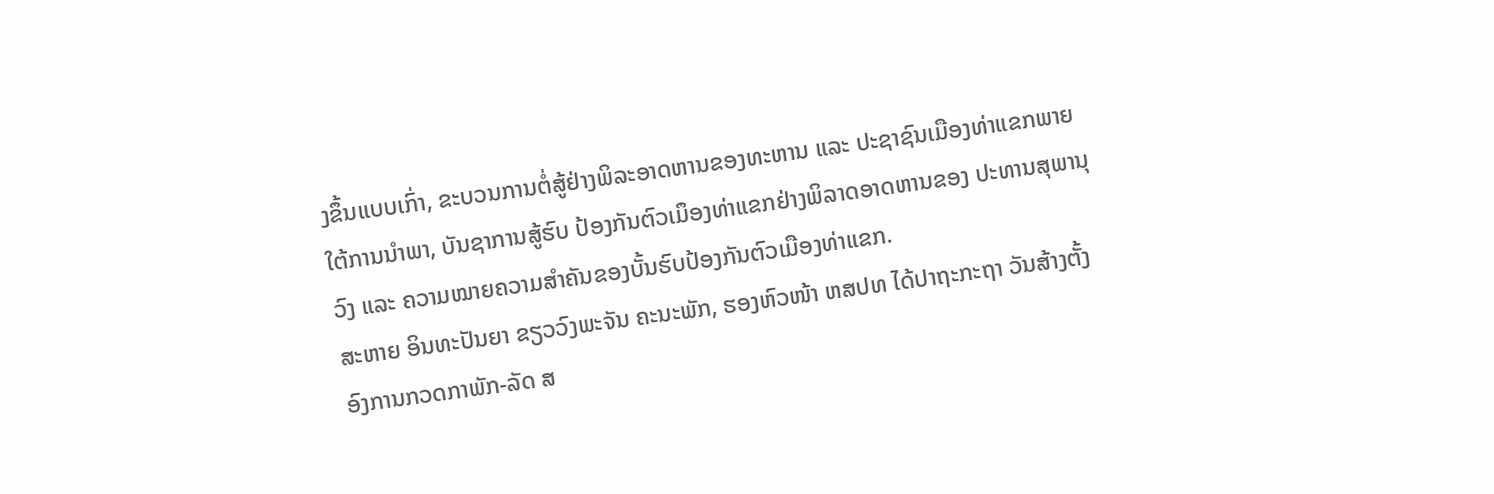ງຂຶ້ນແບບເກົ່າ, ຂະບວນການຕໍ່ສູ້ຢ່າງພິລະອາດຫານຂອງທະຫານ ແລະ ປະຊາຊົນເມືອງທ່າແຂກພາຍໃຕ້ການນໍາພາ, ບັນຊາການສູ້ຮົບ ປ້ອງກັນຕົວເມຶອງທ່າແຂກຢ່າງພິລາດອາດຫານຂອງ ປະທານສຸພານຸວົງ ແລະ ຄວາມໝາຍຄວາມສຳຄັນຂອງບັ້ນຮົບປ້ອງກັນຕົວເມືອງທ່າແຂກ.
ສະຫາຍ ອິນທະປັນຍາ ຂຽວວົງພະຈັນ ຄະນະພັກ, ຮອງຫົວໜ້າ ຫສປທ ໄດ້ປາຖະກະຖາ ວັນສ້າງຕັ້ງອົງການກວດກາພັກ-ລັດ ສ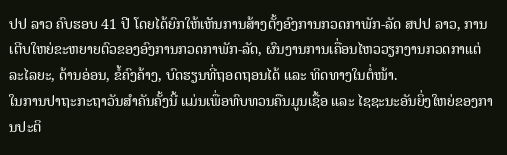ປປ ລາວ ຄົບຮອບ 41 ປີ ໂດຍໄດ້ຍົກໃຫ້ເຫັນການສ້າງຕັ້ງອົງການກວດກາພັກ-ລັດ ສປປ ລາວ, ການເຕີບໃຫຍ່ຂະຫຍາຍຕົວຂອງອົງການກວດກາພັກ-ລັດ, ຜົນງານການເຄື່ອນໄຫວວຽກງານກວດກາແຕ່ລະໄລຍະ, ດ້ານອ່ອນ, ຂໍ້ຄົງຄ້າງ, ບົດຮຽນທີ່ຖອດຖອນໄດ້ ແລະ ທິດທາງໃນຕໍ່ໜ້າ.
ໃນການປາຖະກະຖາວັນສຳຄັນຄັ້ງນີ້ ແມ່ນເພື່ອທົບທວນຄືນມູນເຊື້ອ ແລະ ໄຊຊະນະອັນຍິ່ງໃຫຍ່ຂອງການປະຕິ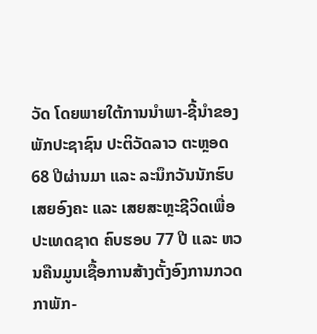ວັດ ໂດຍພາຍໃຕ້ການນຳພາ-ຊີ້ນຳຂອງພັກປະຊາຊົນ ປະຕິວັດລາວ ຕະຫຼອດ 68 ປີຜ່ານມາ ແລະ ລະນຶກວັນນັກຮົບເສຍອົງຄະ ແລະ ເສຍສະຫຼະຊີວິດເພື່ອປະເທດຊາດ ຄົບຮອບ 77 ປີ ແລະ ຫວນຄືນມູນເຊື້ອການສ້າງຕັ້ງອົງການກວດກາພັກ-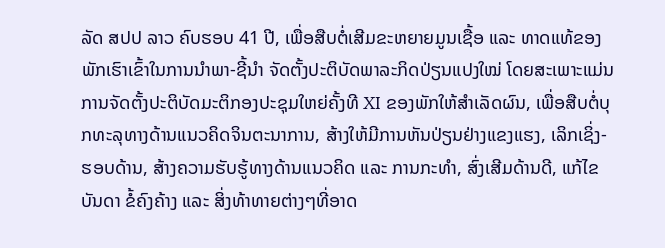ລັດ ສປປ ລາວ ຄົບຮອບ 41 ປີ, ເພື່ອສືບຕໍ່ເສີມຂະຫຍາຍມູນເຊື້ອ ແລະ ທາດແທ້ຂອງພັກເຮົາເຂົ້າໃນການນຳພາ-ຊີ້ນຳ ຈັດຕັ້ງປະຕິບັດພາລະກິດປ່ຽນແປງໃໝ່ ໂດຍສະເພາະແມ່ນການຈັດຕັ້ງປະຕິບັດມະຕິກອງປະຊຸມໃຫຍ່ຄັ້ງທີ XI ຂອງພັກໃຫ້ສຳເລັດຜົນ, ເພື່ອສືບຕໍ່ບຸກທະລຸທາງດ້ານແນວຄິດຈິນຕະນາການ, ສ້າງໃຫ້ມີການຫັນປ່ຽນຢ່າງແຂງແຮງ, ເລິກເຊິ່ງ-ຮອບດ້ານ, ສ້າງຄວາມຮັບຮູ້ທາງດ້ານແນວຄິດ ແລະ ການກະທໍາ, ສົ່ງເສີມດ້ານດີ, ແກ້ໄຂບັນດາ ຂໍ້ຄົງຄ້າງ ແລະ ສິ່ງທ້າທາຍຕ່າງໆທີ່ອາດ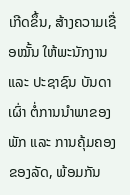ເກີດຂຶ້ນ, ສ້າງຄວາມເຊື່ອໝັ້ນ ໃຫ້ພະນັກງານ ແລະ ປະຊາຊົນ ບັນດາເຜົ່າ ຕໍ່ການນໍາພາຂອງພັກ ແລະ ການຄຸ້ມຄອງຂອງລັດ, ພ້ອມກັນ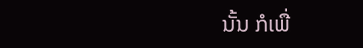ນັ້ນ ກໍເພື່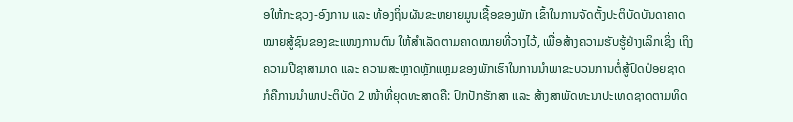ອໃຫ້ກະຊວງ-ອົງການ ແລະ ທ້ອງຖິ່ນຜັນຂະຫຍາຍມູນເຊື້ອຂອງພັກ ເຂົ້າໃນການຈັດຕັ້ງປະຕິບັດບັນດາຄາດໝາຍສູ້ຊົນຂອງຂະແໜງການຕົນ ໃຫ້ສໍາເລັດຕາມຄາດໝາຍທີ່ວາງໄວ້, ເພື່ອສ້າງຄວາມຮັບຮູ້ຢ່າງເລິກເຊິ່ງ ເຖິງຄວາມປີຊາສາມາດ ແລະ ຄວາມສະຫຼາດຫຼັກແຫຼມຂອງພັກເຮົາໃນການນໍາພາຂະບວນການຕໍ່ສູ້ປົດປ່ອຍຊາດ ກໍຄືການນໍາພາປະຕິບັດ 2 ໜ້າທີ່ຍຸດທະສາດຄື: ປົກປັກຮັກສາ ແລະ ສ້າງສາພັດທະນາປະເທດຊາດຕາມທິດ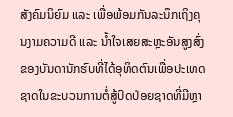ສັງຄົມນິຍົມ ແລະ ເພື່ອພ້ອມກັນລະນຶກເຖິງຄຸນງາມຄວາມດີ ແລະ ນໍ້າໃຈເສຍສະຫຼະອັນສູງສົ່ງ ຂອງບັນດານັກຮົບທີ່ໄດ້ອຸທິດຕົນເພື່ອປະເທດຊາດໃນຂະບວນການຕໍ່ສູ້ປົດປ່ອຍຊາດທີ່ມີຫຼາ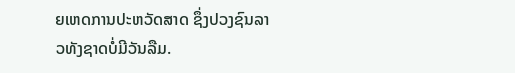ຍເຫດການປະຫວັດສາດ ຊຶ່ງປວງຊົນລາວທັງຊາດບໍ່ມີວັນລືມ.